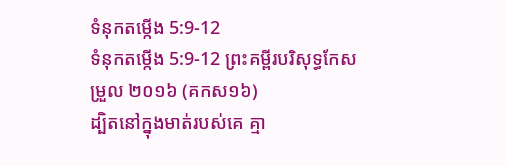ទំនុកតម្កើង 5:9-12
ទំនុកតម្កើង 5:9-12 ព្រះគម្ពីរបរិសុទ្ធកែសម្រួល ២០១៦ (គកស១៦)
ដ្បិតនៅក្នុងមាត់របស់គេ គ្មា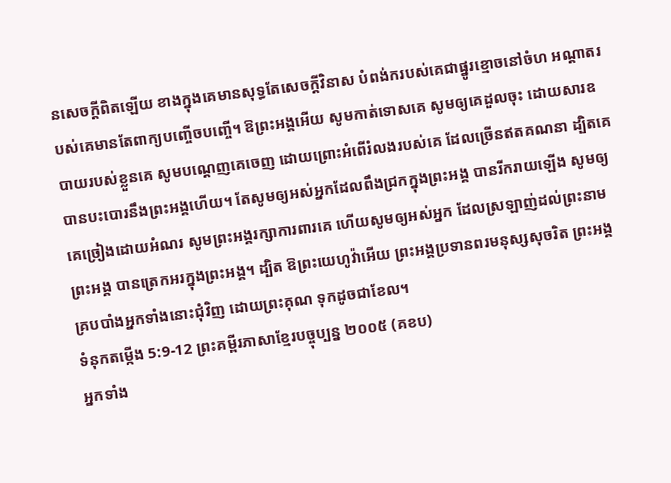នសេចក្ដីពិតឡើយ ខាងក្នុងគេមានសុទ្ធតែសេចក្ដីវិនាស បំពង់ករបស់គេជាផ្នូរខ្មោចនៅចំហ អណ្ដាតរបស់គេមានតែពាក្យបញ្ចើចបញ្ចើ។ ឱព្រះអង្គអើយ សូមកាត់ទោសគេ សូមឲ្យគេដួលចុះ ដោយសារឧបាយរបស់ខ្លួនគេ សូមបណ្តេញគេចេញ ដោយព្រោះអំពើរំលងរបស់គេ ដែលច្រើនឥតគណនា ដ្បិតគេបានបះបោរនឹងព្រះអង្គហើយ។ តែសូមឲ្យអស់អ្នកដែលពឹងជ្រកក្នុងព្រះអង្គ បានរីករាយឡើង សូមឲ្យគេច្រៀងដោយអំណរ សូមព្រះអង្គរក្សាការពារគេ ហើយសូមឲ្យអស់អ្នក ដែលស្រឡាញ់ដល់ព្រះនាមព្រះអង្គ បានត្រេកអរក្នុងព្រះអង្គ។ ដ្បិត ឱព្រះយេហូវ៉ាអើយ ព្រះអង្គប្រទានពរមនុស្សសុចរិត ព្រះអង្គគ្របបាំងអ្នកទាំងនោះជុំវិញ ដោយព្រះគុណ ទុកដូចជាខែល។
ទំនុកតម្កើង 5:9-12 ព្រះគម្ពីរភាសាខ្មែរបច្ចុប្បន្ន ២០០៥ (គខប)
អ្នកទាំង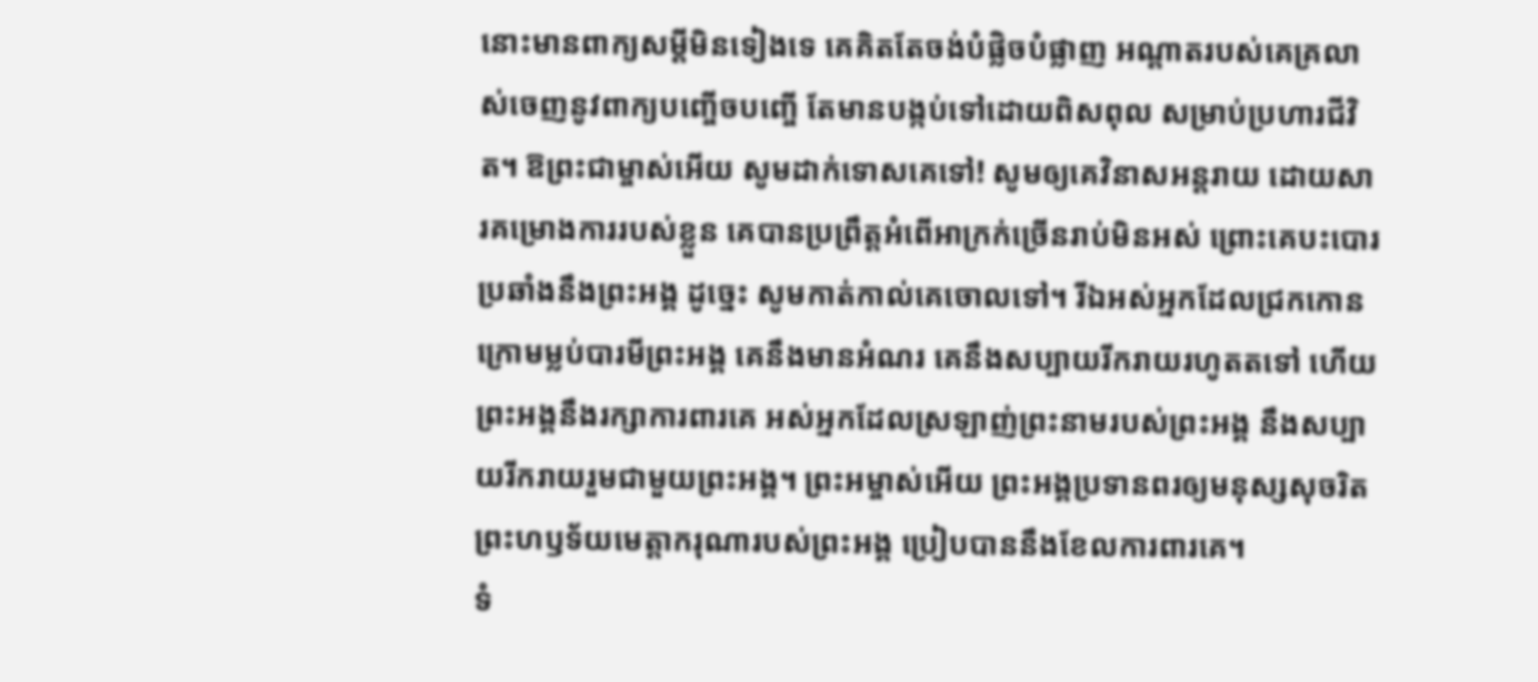នោះមានពាក្យសម្ដីមិនទៀងទេ គេគិតតែចង់បំផ្លិចបំផ្លាញ អណ្ដាតរបស់គេគ្រលាស់ចេញនូវពាក្យបញ្ចើចបញ្ចើ តែមានបង្កប់ទៅដោយពិសពុល សម្រាប់ប្រហារជីវិត។ ឱព្រះជាម្ចាស់អើយ សូមដាក់ទោសគេទៅ! សូមឲ្យគេវិនាសអន្តរាយ ដោយសារគម្រោងការរបស់ខ្លួន គេបានប្រព្រឹត្តអំពើអាក្រក់ច្រើនរាប់មិនអស់ ព្រោះគេបះបោរប្រឆាំងនឹងព្រះអង្គ ដូច្នេះ សូមកាត់កាល់គេចោលទៅ។ រីឯអស់អ្នកដែលជ្រកកោនក្រោមម្លប់បារមីព្រះអង្គ គេនឹងមានអំណរ គេនឹងសប្បាយរីករាយរហូតតទៅ ហើយព្រះអង្គនឹងរក្សាការពារគេ អស់អ្នកដែលស្រឡាញ់ព្រះនាមរបស់ព្រះអង្គ នឹងសប្បាយរីករាយរួមជាមួយព្រះអង្គ។ ព្រះអម្ចាស់អើយ ព្រះអង្គប្រទានពរឲ្យមនុស្សសុចរិត ព្រះហឫទ័យមេត្តាករុណារបស់ព្រះអង្គ ប្រៀបបាននឹងខែលការពារគេ។
ទំ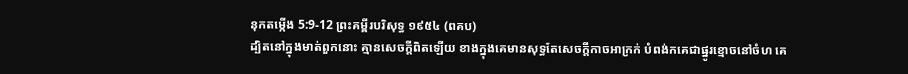នុកតម្កើង 5:9-12 ព្រះគម្ពីរបរិសុទ្ធ ១៩៥៤ (ពគប)
ដ្បិតនៅក្នុងមាត់ពួកនោះ គ្មានសេចក្ដីពិតឡើយ ខាងក្នុងគេមានសុទ្ធតែសេចក្ដីកាចអាក្រក់ បំពង់កគេជាផ្នូរខ្មោចនៅចំហ គេ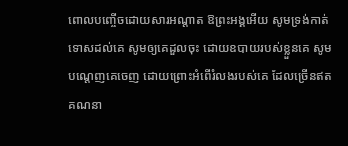ពោលបញ្ចើចដោយសារអណ្តាត ឱព្រះអង្គអើយ សូមទ្រង់កាត់ទោសដល់គេ សូមឲ្យគេដួលចុះ ដោយឧបាយរបស់ខ្លួនគេ សូមបណ្តេញគេចេញ ដោយព្រោះអំពើរំលងរបស់គេ ដែលច្រើនឥតគណនា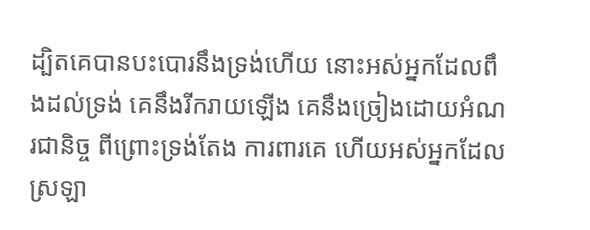ដ្បិតគេបានបះបោរនឹងទ្រង់ហើយ នោះអស់អ្នកដែលពឹងដល់ទ្រង់ គេនឹងរីករាយឡើង គេនឹងច្រៀងដោយអំណរជានិច្ច ពីព្រោះទ្រង់តែង ការពារគេ ហើយអស់អ្នកដែលស្រឡា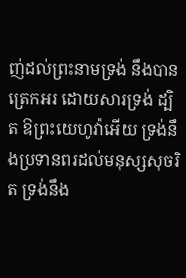ញ់ដល់ព្រះនាមទ្រង់ នឹងបានត្រេកអរ ដោយសារទ្រង់ ដ្បិត ឱព្រះយេហូវ៉ាអើយ ទ្រង់នឹងប្រទានពរដល់មនុស្សសុចរិត ទ្រង់នឹង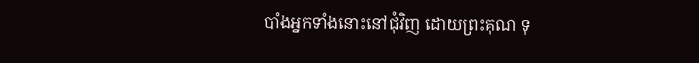បាំងអ្នកទាំងនោះនៅជុំវិញ ដោយព្រះគុណ ទុ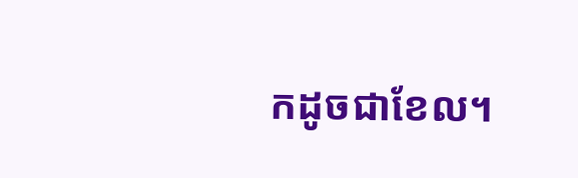កដូចជាខែល។